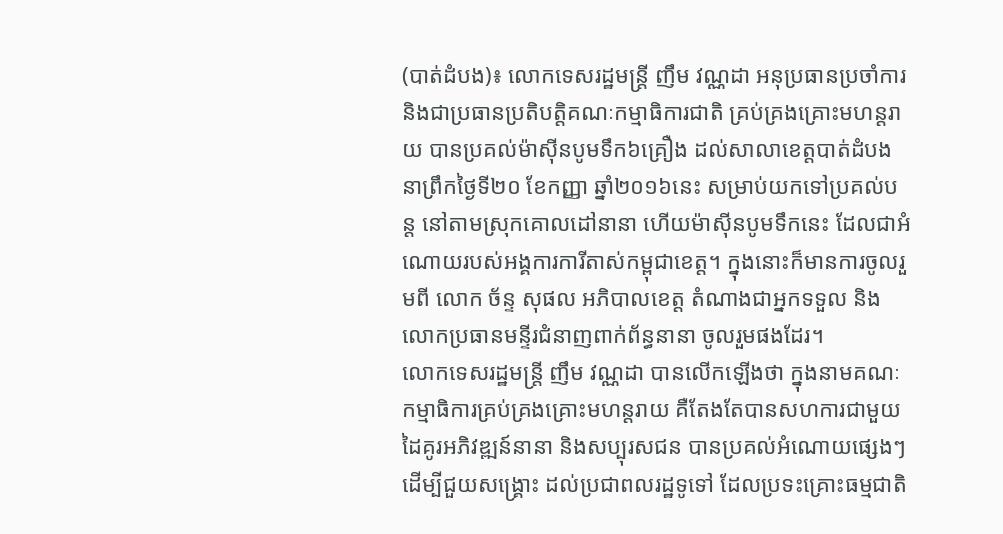(បាត់ដំបង)៖ លោកទេសរដ្ឋមន្រ្តី ញឹម វណ្ណដា អនុប្រធានប្រចាំការ និងជាប្រធានប្រតិបត្តិគណៈកម្មាធិការជាតិ គ្រប់គ្រងគ្រោះមហន្តរាយ បានប្រគល់ម៉ាស៊ីនបូមទឹក៦គ្រឿង ដល់សាលាខេត្តបាត់ដំបង នាព្រឹកថ្ងៃទី២០ ខែកញ្ញា ឆ្នាំ២០១៦នេះ សម្រាប់យកទៅប្រគល់បន្ត នៅតាមស្រុកគោលដៅនានា ហើយម៉ាស៊ីនបូមទឹកនេះ ដែលជាអំណោយរបស់អង្គការការីតាស់កម្ពុជាខេត្ត។ ក្នុងនោះក៏មានការចូលរួមពី លោក ច័ន្ទ សុផល អភិបាលខេត្ត តំណាងជាអ្នកទទួល និងលោកប្រធានមន្ទីរជំនាញពាក់ព័ន្ធនានា ចូលរួមផងដែរ។
លោកទេសរដ្ឋមន្រ្តី ញឹម វណ្ណដា បានលើកឡើងថា ក្នុងនាមគណៈកម្មាធិការគ្រប់គ្រងគ្រោះមហន្តរាយ គឺតែងតែបានសហការជាមួយ ដៃគូរអភិវឌ្ឍន៍នានា និងសប្បុរសជន បានប្រគល់អំណោយផ្សេងៗ ដើម្បីជួយសង្គ្រោះ ដល់ប្រជាពលរដ្ឋទូទៅ ដែលប្រទះគ្រោះធម្មជាតិ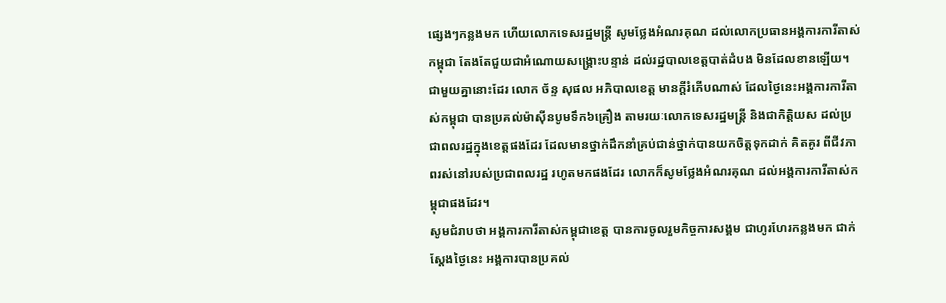ផ្សេងៗកន្លងមក ហើយលោកទេសរដ្ឋមន្ដ្រី សូមថ្លែងអំណរគុណ ដល់លោកប្រធានអង្គការការីតាស់កម្ពុជា តែងតែជួយជាអំណោយសង្រ្គោះបន្ទាន់ ដល់រដ្ឋបាលខេត្តបាត់ដំបង មិនដែលខានឡើយ។
ជាមួយគ្នានោះដែរ លោក ច័ន្ទ សុផល អភិបាលខេត្ត មានក្តីរំភើបណាស់ ដែលថ្ងៃនេះអង្គការការីតាស់កម្ពុជា បានប្រគល់ម៉ាស៊ីនបូមទឹក៦គ្រឿង តាមរយៈលោកទេសរដ្ឋមន្រ្តី និងជាកិត្តិយស ដល់ប្រជាពលរដ្ឋក្នុងខេត្តផងដែរ ដែលមានថ្នាក់ដឹកនាំគ្រប់ជាន់ថ្នាក់បានយកចិត្តទុកដាក់ គិតគូរ ពីជីវភាពរស់នៅរបស់ប្រជាពលរដ្ឋ រហូតមកផងដែរ លោកក៏សូមថ្លែងអំណរគុណ ដល់អង្គការការីតាស់កម្ពុជាផងដែរ។
សូមជំរាបថា អង្គការការីតាស់កម្ពុជាខេត្ត បានការចូលរួមកិច្ចការសង្គម ជាហូរហែរកន្លងមក ជាក់ស្តែងថ្ងៃនេះ អង្គការបានប្រគល់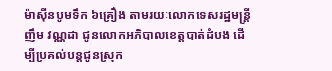ម៉ាស៊ីនបូមទឹក ៦គ្រឿង តាមរយៈលោកទេសរដ្ឋមន្រ្តី ញឹម វណ្ណដា ជូនលោកអភិបាលខេត្តបាត់ដំបង ដើម្បីប្រគល់បន្តជូនស្រុក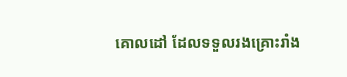គោលដៅ ដែលទទួលរងគ្រោះរាំង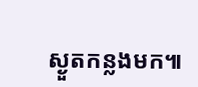ស្ងួតកន្លងមក៕